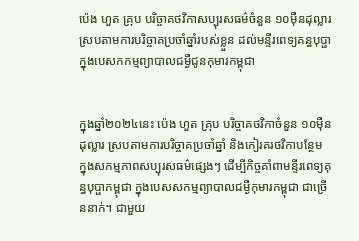ប៉េង ហួត គ្រុប បរិច្ចាគថវិកាសប្បុរសធម៌ចំនួន ១០ម៉ឺនដុល្លារ ស្របតាមការបរិច្ចាគប្រចាំឆ្នាំរបស់ខ្លួន ដល់មន្ទីរពេទ្យគន្ធបុប្ផា ក្នុងបេសកកម្មព្យាបាលជម្ងឺជូនកុមារកម្ពុជា


ក្នុងឆ្នាំ២០២៤នេះ ប៉េង ហួត គ្រុប បរិច្ចាគថវិកាចំនួន ១០ម៉ឺនដុល្លារ ស្របតាមការបរិច្ចាគប្រចាំឆ្នាំ និងកៀរគរថវិកាបន្ថែម ក្នុងសកម្មភាពសប្បុរសធម៌ផ្សេងៗ ដើម្បីកិច្ចគាំពាមន្ទីរពេទ្យគុន្ធបុប្ផាកម្ពុជា ក្នុងបេសសកម្មព្យាបាលជម្ងឺកុមារកម្ពុជា ជាច្រើននាក់។ ជាមួយ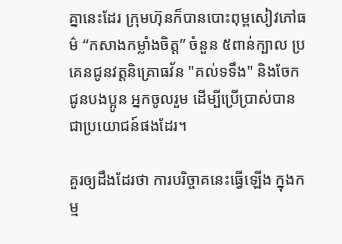គ្នានេះដែរ ក្រុមហ៊ុនក៏បានបោះពុម្ពសៀវភៅធម៌ “កសាងកម្លាំងចិត្ត” ចំនួន ៥ពាន់ក្បាល ប្រគេនជូនវត្តនិគ្រោធវ័ន "គល់ទទឹង" និងចែកជូនបងប្អូន អ្នកចូលរួម ដើម្បីប្រើប្រាស់បានជាប្រយោជន៍ផងដែរ។

គួរឲ្យដឹងដែរថា ការបរិច្ចាគនេះធ្វើឡើង ក្នុងកម្ម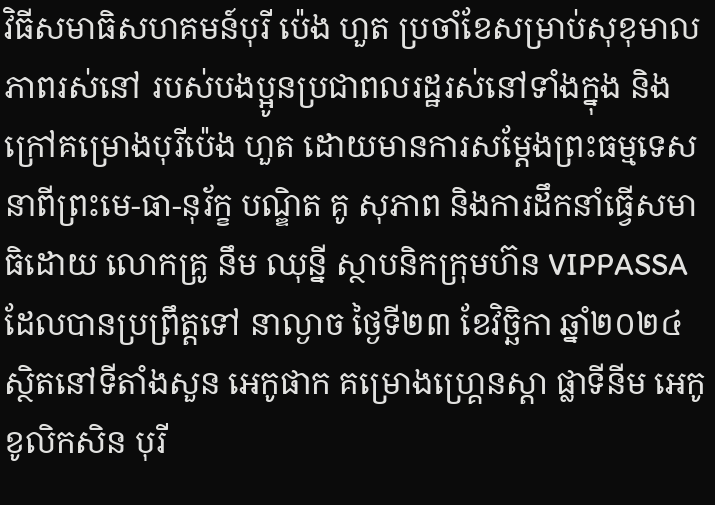វិធីសមាធិសហគមន៍បុរី ប៉េង ហួត ប្រចាំខែសម្រាប់សុខុមាលភាពរស់នៅ របស់បងប្អូនប្រជាពលរដ្ឋរស់នៅទាំងក្នុង និងក្រៅគម្រោងបុរីប៉េង ហួត ដោយមានការសម្ដែងព្រះធម្មទេសនាពីព្រះមេ-ធា-នុរ័ក្ខ បណ្ឌិត គូ សុភាព និងការដឹកនាំធ្វើសមាធិដោយ លោកគ្រូ នឹម ឈុន្នី ស្ថាបនិកក្រុមហ៊ន VIPPASSA ដែលបានប្រព្រឹត្តទៅ នាល្ងាច ថ្ងៃទី២៣ ខែវិច្ឆិកា ឆ្នាំ២០២៤ ស្ថិតនៅទីតាំងសួន អេកូផាក គម្រោងហ្រ្គេនស្ដា ផ្លាទីនីម អេកូ ខូលិកសិន បុរី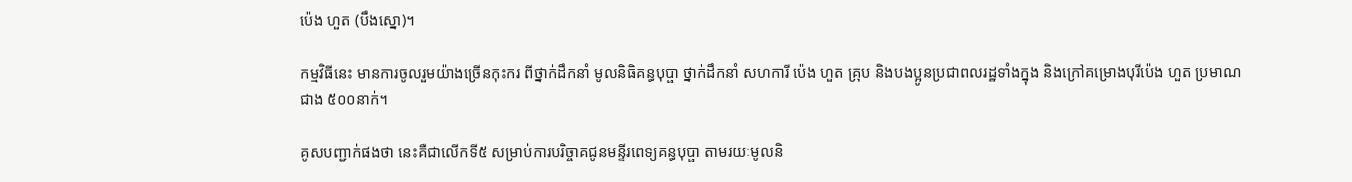ប៉េង ហួត (បឹងស្នោ)។

កម្មវិធីនេះ មានការចូលរួមយ៉ាងច្រើនកុះករ ពីថ្នាក់ដឹកនាំ មូលនិធិគន្ធបុប្ផា ថ្នាក់ដឹកនាំ សហការី ប៉េង ហួត គ្រុប និងបងប្អូនប្រជាពលរដ្ឋទាំងក្នុង និងក្រៅគម្រោងបុរីប៉េង ហួត ប្រមាណជាង ៥០០នាក់។

គូសបញ្ជាក់ផងថា នេះគឺជាលើកទី៥ សម្រាប់ការបរិច្ចាគជូនមន្ទីរពេទ្យគន្ធបុប្ផា តាមរយៈមូលនិ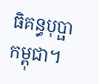ធិគន្ធបុប្ផាកម្ពុជា។